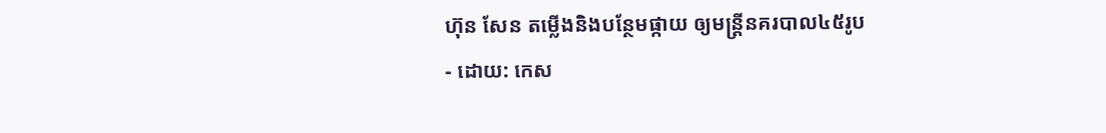ហ៊ុន សែន តម្លើងនិងបន្ថែមផ្កាយ ឲ្យមន្ត្រីនគរបាល៤៥រូប
- ដោយ: កេស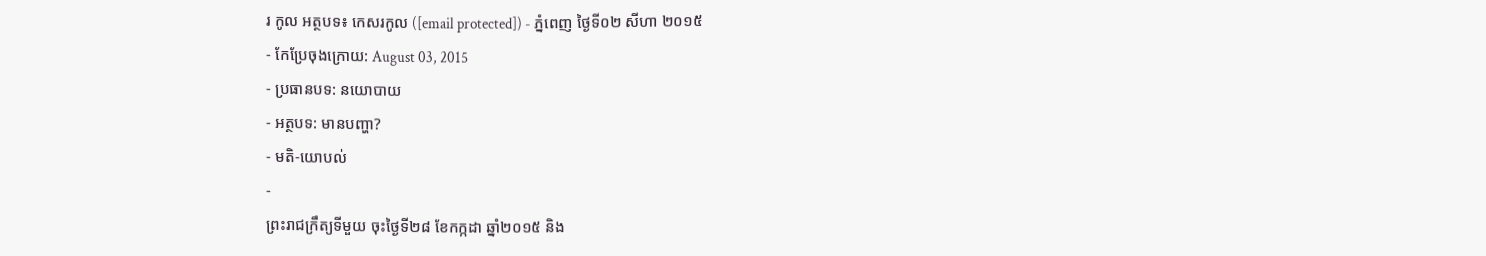រ កូល អត្ថបទ៖ កេសរកូល ([email protected]) - ភ្នំពេញ ថ្ងៃទី០២ សីហា ២០១៥
- កែប្រែចុងក្រោយ: August 03, 2015
- ប្រធានបទ: នយោបាយ
- អត្ថបទ: មានបញ្ហា?
- មតិ-យោបល់
-
ព្រះរាជក្រឹត្យទីមួយ ចុះថ្ងៃទី២៨ ខែកក្កដា ឆ្នាំ២០១៥ និង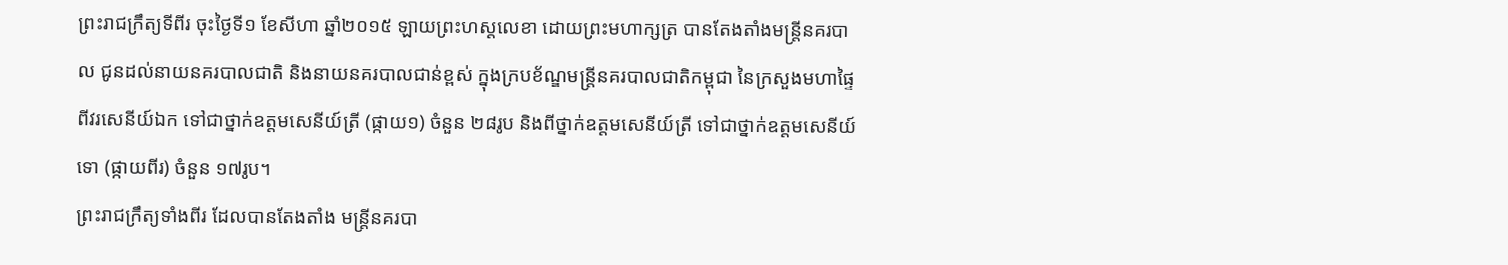ព្រះរាជក្រឹត្យទីពីរ ចុះថ្ងៃទី១ ខែសីហា ឆ្នាំ២០១៥ ឡាយព្រះហស្តលេខា ដោយព្រះមហាក្សត្រ បានតែងតាំងមន្ត្រីនគរបាល ជូនដល់នាយនគរបាលជាតិ និងនាយនគរបាលជាន់ខ្ពស់ ក្នុងក្របខ័ណ្ឌមន្រ្តីនគរបាលជាតិកម្ពុជា នៃក្រសួងមហាផ្ទៃ ពីវរសេនីយ៍ឯក ទៅជាថ្នាក់ឧត្តមសេនីយ៍ត្រី (ផ្កាយ១) ចំនួន ២៨រូប និងពីថ្នាក់ឧត្តមសេនីយ៍ត្រី ទៅជាថ្នាក់ឧត្តមសេនីយ៍ទោ (ផ្កាយពីរ) ចំនួន ១៧រូប។
ព្រះរាជក្រឹត្យទាំងពីរ ដែលបានតែងតាំង មន្ត្រីនគរបា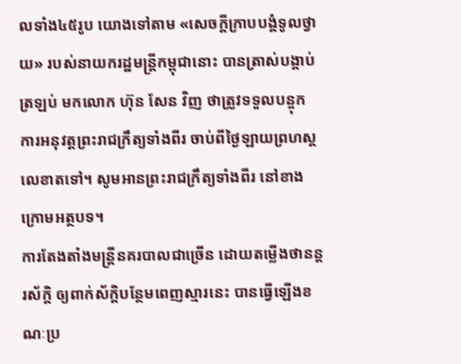លទាំង៤៥រូប យោងទៅតាម «សេចក្តីក្រាបបង្គំទូលថ្វាយ» របស់នាយករដ្ឋមន្ត្រីកម្ពុជានោះ បានត្រាស់បង្គាប់ត្រឡប់ មកលោក ហ៊ុន សែន វិញ ថាត្រូវទទួលបន្ចុក ការអនុវត្តព្រះរាជក្រឹត្យទាំងពីរ ចាប់ពីថ្ងៃឡាយព្រហស្តលេខាតទៅ។ សូមអានព្រះរាជក្រឹត្យទាំងពីរ នៅខាងក្រោមអត្ថបទ។
ការតែងតាំងមន្ត្រីនគរបាលជាច្រើន ដោយតម្លើងថានន្តរស័ក្ដិ ឲ្យពាក់ស័ក្ដិបន្ថែមពេញស្មារនេះ បានធ្វើឡើងខណៈប្រ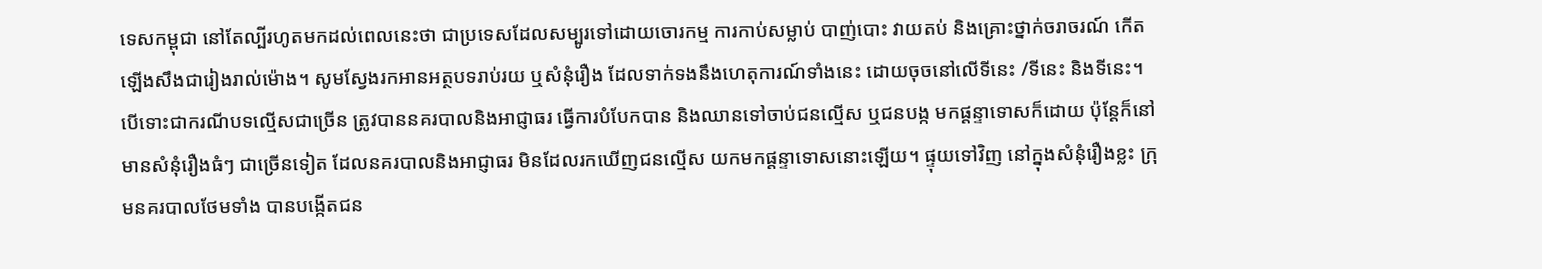ទេសកម្ពុជា នៅតែល្បីរហូតមកដល់ពេលនេះថា ជាប្រទេសដែលសម្បូរទៅដោយចោរកម្ម ការកាប់សម្លាប់ បាញ់បោះ វាយតប់ និងគ្រោះថ្នាក់ចរាចរណ៍ កើតឡើងសឹងជារៀងរាល់ម៉ោង។ សូមស្វែងរកអានអត្ថបទរាប់រយ ឬសំនុំរឿង ដែលទាក់ទងនឹងហេតុការណ៍ទាំងនេះ ដោយចុចនៅលើទីនេះ /ទីនេះ និងទីនេះ។
បើទោះជាករណីបទល្មើសជាច្រើន ត្រូវបាននគរបាលនិងអាជ្ញាធរ ធ្វើការបំបែកបាន និងឈានទៅចាប់ជនល្មើស ឬជនបង្ក មកផ្ដន្ទាទោសក៏ដោយ ប៉ុន្តែក៏នៅមានសំនុំរឿងធំៗ ជាច្រើនទៀត ដែលនគរបាលនិងអាជ្ញាធរ មិនដែលរកឃើញជនល្មើស យកមកផ្តន្ទាទោសនោះឡើយ។ ផ្ទុយទៅវិញ នៅក្នុងសំនុំរឿងខ្លះ ក្រុមនគរបាលថែមទាំង បានបង្កើតជន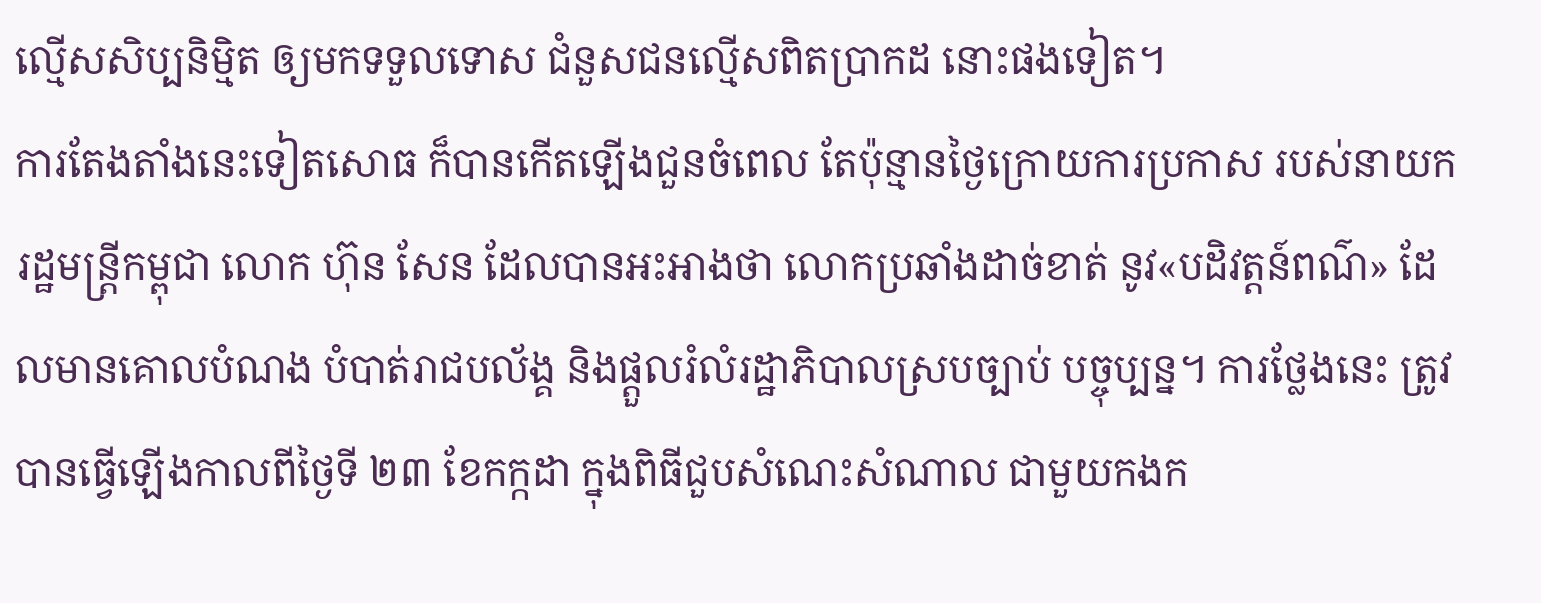ល្មើសសិប្បនិម្មិត ឲ្យមកទទួលទោស ជំនួសជនល្មើសពិតប្រាកដ នោះផងទៀត។
ការតែងតាំងនេះទៀតសោធ ក៏បានកើតឡើងជួនចំពេល តែប៉ុន្មានថ្ងៃក្រោយការប្រកាស របស់នាយករដ្ឋមន្រ្តីកម្ពុជា លោក ហ៊ុន សែន ដែលបានអះអាងថា លោកប្រឆាំងដាច់ខាត់ នូវ«បដិវត្តន៍ពណ៌» ដែលមានគោលបំណង បំបាត់រាជបល័ង្គ និងផ្តួលរំលំរដ្ឋាភិបាលស្របច្បាប់ បច្ចុប្បន្ន។ ការថ្លែងនេះ ត្រូវបានធ្វើឡើងកាលពីថ្ងៃទី ២៣ ខែកក្កដា ក្នុងពិធីជួបសំណេះសំណាល ជាមួយកងក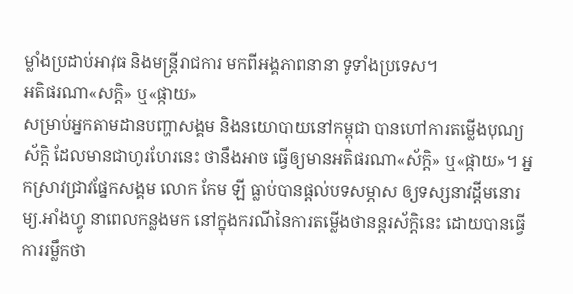ម្លាំងប្រដាប់អាវុធ និងមន្ត្រីរាជការ មកពីអង្គភាពនានា ទូទាំងប្រទេស។
អតិផរណា«សក្តិ» ឬ«ផ្កាយ»
សម្រាប់អ្នកតាមដានបញ្ហាសង្គម និងនយោបាយនៅកម្ពុជា បានហៅការតម្លើងបុណ្យស័ក្តិ ដែលមានជាហូរហែរនេះ ថានឹងអាច ធ្វើឲ្យមានអតិផរណា«ស័ក្តិ» ឬ«ផ្កាយ»។ អ្នកស្រាវជ្រាវផ្នែកសង្គម លោក កែម ឡី ធ្លាប់បានផ្ដល់បទសម្ភាស ឲ្យទស្សនាវដ្ដីមនោរម្យ.អាំងហ្វូ នាពេលកន្លងមក នៅក្នុងករណីនៃការតម្លើងថានន្តរស័ក្ដិនេះ ដោយបានធ្វើការរម្លឹកថា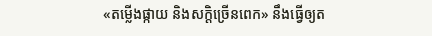«តម្លើងផ្កាយ និងសក្តិច្រើនពេក» នឹងធ្វើឲ្យត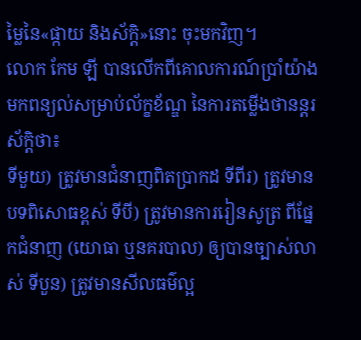ម្លៃនៃ«ផ្កាយ និងស័ក្ដិ»នោះ ចុះមកវិញ។
លោក កែម ឡី បានលើកពីគោលការណ៍ប្រាំយ៉ាង មកពន្យល់សម្រាប់ល័ក្ខខ័ណ្ឌ នៃការតម្លើងថានន្តរស័ក្តិថា៖
ទីមួយ) ត្រូវមានជំនាញពិតប្រាកដ ទីពីរ) ត្រូវមានបទពិសោធខ្ពស់ ទីបី) ត្រូវមានការរៀនសូត្រ ពីផ្នែកជំនាញ (យោធា ឬនគរបាល) ឲ្យបានច្បាស់លាស់ ទីបួន) ត្រូវមានសីលធម៌ល្អ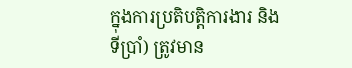ក្នុងការប្រតិបត្តិការងារ និងទីប្រាំ) ត្រូវមាន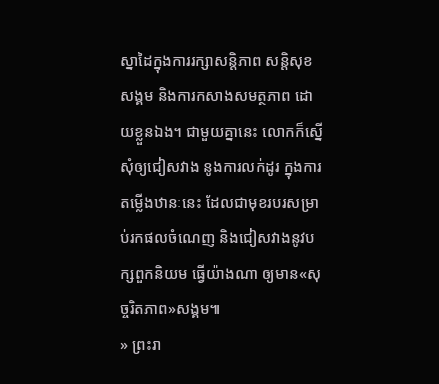ស្នាដៃក្នុងការរក្សាសន្តិភាព សន្តិសុខសង្គម និងការកសាងសមត្ថភាព ដោយខ្លួនឯង។ ជាមួយគ្នានេះ លោកក៏ស្នើសុំឲ្យជៀសវាង នូងការលក់ដូរ ក្នុងការតម្លើងឋានៈនេះ ដែលជាមុខរបរសម្រាប់រកផលចំណេញ និងជៀសវាងនូវបក្សពួកនិយម ធ្វើយ៉ាងណា ឲ្យមាន«សុច្ចរិតភាព»សង្គម៕
» ព្រះរា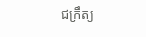ជក្រឹត្យ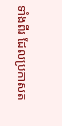ទាំងពីរ ដែលប្រកាសត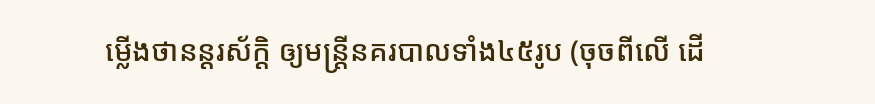ម្លើងថានន្តរស័ក្ដិ ឲ្យមន្ត្រីនគរបាលទាំង៤៥រូប (ចុចពីលើ ដើ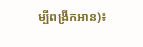ម្បីពង្រីកអាន)៖